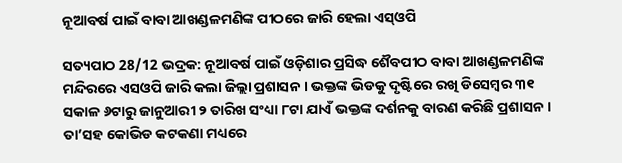ନୂଆବର୍ଷ ପାଇଁ ବାବା ଆଖଣ୍ଡଳମଣିଙ୍କ ପୀଠରେ ଜାରି ହେଲା ଏସ୍ଓପି

ସତ୍ୟପାଠ 28/12 ଭଦ୍ରକ: ନୂଆବର୍ଷ ପାଇଁ ଓଡ଼ିଶାର ପ୍ରସିଦ୍ଧ ଶୈବପୀଠ ବାବା ଆଖଣ୍ଡଳମଣିଙ୍କ ମନ୍ଦିରରେ ଏସଓପି ଜାରି କଲା ଜିଲ୍ଲା ପ୍ରଶାସନ । ଭକ୍ତଙ୍କ ଭିଡକୁ ଦୃଷ୍ଟିରେ ରଖି ଡିସେମ୍ବର ୩୧ ସକାଳ ୬ଟାରୁ ଜାନୁଆରୀ ୨ ତାରିଖ ସଂଧ୍ୟା ୮ଟା ଯାଏଁ ଭକ୍ତଙ୍କ ଦର୍ଶନକୁ ବାରଣ କରିଛି ପ୍ରଶାସନ । ତା’ସହ କୋଭିଡ କଟକଣା ମଧ୍ୟରେ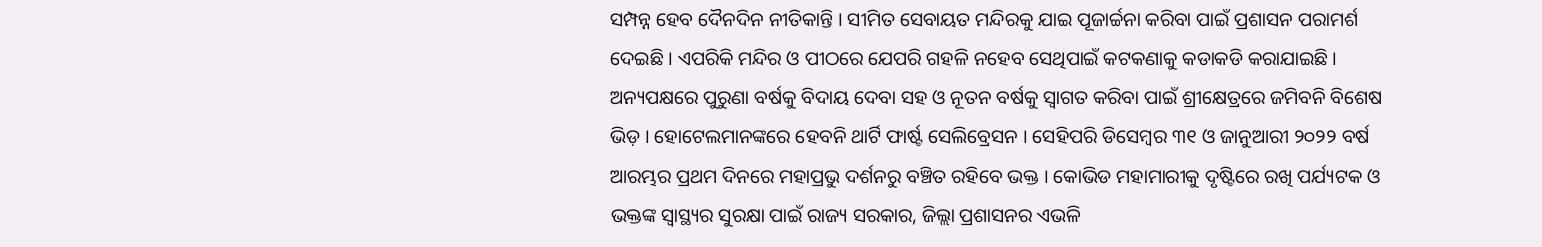ସମ୍ପନ୍ନ ହେବ ଦୈନଦିନ ନୀତିକାନ୍ତି । ସୀମିତ ସେବାୟତ ମନ୍ଦିରକୁ ଯାଇ ପୂଜାର୍ଚ୍ଚନା କରିବା ପାଇଁ ପ୍ରଶାସନ ପରାମର୍ଶ ଦେଇଛି । ଏପରିକି ମନ୍ଦିର ଓ ପୀଠରେ ଯେପରି ଗହଳି ନହେବ ସେଥିପାଇଁ କଟକଣାକୁ କଡାକଡି କରାଯାଇଛି । ଅନ୍ୟପକ୍ଷରେ ପୁରୁଣା ବର୍ଷକୁ ବିଦାୟ ଦେବା ସହ ଓ ନୂତନ ବର୍ଷକୁ ସ୍ୱାଗତ କରିବା ପାଇଁ ଶ୍ରୀକ୍ଷେତ୍ରରେ ଜମିବନି ବିଶେଷ ଭିଡ଼ । ହୋଟେଲମାନଙ୍କରେ ହେବନି ଥାର୍ଟି ଫାର୍ଷ୍ଟ ସେଲିବ୍ରେସନ । ସେହିପରି ଡିସେମ୍ବର ୩୧ ଓ ଜାନୁଆରୀ ୨୦୨୨ ବର୍ଷ ଆରମ୍ଭର ପ୍ରଥମ ଦିନରେ ମହାପ୍ରଭୁ ଦର୍ଶନରୁ ବଞ୍ଚିତ ରହିବେ ଭକ୍ତ । କୋଭିଡ ମହାମାରୀକୁ ଦୃଷ୍ଟିରେ ରଖି ପର୍ଯ୍ୟଟକ ଓ ଭକ୍ତଙ୍କ ସ୍ୱାସ୍ଥ୍ୟର ସୁରକ୍ଷା ପାଇଁ ରାଜ୍ୟ ସରକାର, ଜିଲ୍ଲା ପ୍ରଶାସନର‌ ଏଭଳି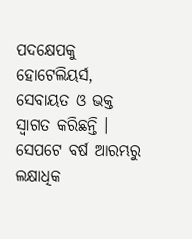ପଦକ୍ଷେପକୁ ହୋଟେଲିୟର୍ସ, ସେବାୟତ ଓ ଭକ୍ତ ସ୍ବାଗତ କରିଛନ୍ତି । ସେପଟେ ବର୍ଷ ଆରମ୍ଭରୁ ଲକ୍ଷାଧିକ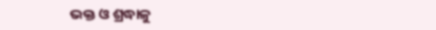ଭକ୍ତ ଓ ଶ୍ରଦ୍ଧାଳୁ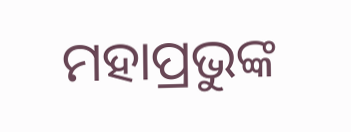ମହାପ୍ରଭୁଙ୍କ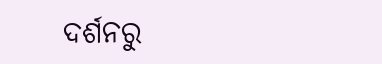ଦର୍ଶନରୁ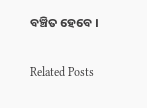ବଞ୍ଚିତ ହେବେ ।

Related Posts